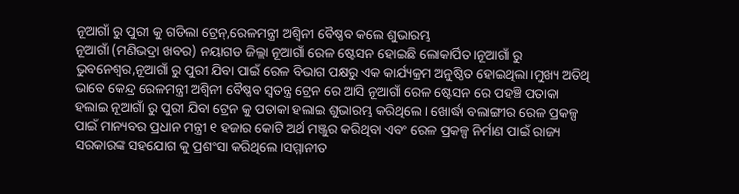ନୂଆଗାଁ ରୁ ପୁରୀ କୁ ଗଡିଲା ଟ୍ରେନ୍,ରେଳମନ୍ତ୍ରୀ ଅଶ୍ୱିନୀ ବୈଷ୍ଣବ କଲେ ଶୁଭାରମ୍ଭ
ନୂଆଗାଁ (ମଣିଭଦ୍ରା ଖବର) ନୟାଗଡ ଜିଲ୍ଲା ନୂଆଗାଁ ରେଳ ଷ୍ଟେସନ ହୋଇଛି ଲୋକାର୍ପିତ।ନୂଆଗାଁ ରୁ ଭୁବନେଶ୍ୱର,ନୂଆଗାଁ ରୁ ପୁରୀ ଯିବା ପାଇଁ ରେଳ ବିଭାଗ ପକ୍ଷରୁ ଏକ କାର୍ଯ୍ୟକ୍ରମ ଅନୁଷ୍ଠିତ ହୋଇଥିଲା।ମୁଖ୍ୟ ଅତିଥି ଭାବେ କେନ୍ଦ୍ର ରେଳମନ୍ତ୍ରୀ ଅଶ୍ୱିନୀ ବୈଷ୍ଣବ ସ୍ଵତନ୍ତ୍ର ଟ୍ରେନ ରେ ଆସି ନୂଆଗାଁ ରେଳ ଷ୍ଟେସନ ରେ ପହଞ୍ଚି ପତାକା ହଲାଇ ନୂଆଗାଁ ରୁ ପୁରୀ ଯିବା ଟ୍ରେନ କୁ ପତାକା ହଲାଇ ଶୁଭାରମ୍ଭ କରିଥିଲେ। ଖୋର୍ଦ୍ଧା ବଲାଙ୍ଗୀର ରେଳ ପ୍ରକଳ୍ପ ପାଇଁ ମାନ୍ୟବର ପ୍ରଧାନ ମନ୍ତ୍ରୀ ୧ ହଜାର କୋଟି ଅର୍ଥ ମଞ୍ଜୁର କରିଥିବା ଏବଂ ରେଳ ପ୍ରକଳ୍ପ ନିର୍ମାଣ ପାଇଁ ରାଜ୍ୟ ସରକାରଙ୍କ ସହଯୋଗ କୁ ପ୍ରଶଂସା କରିଥିଲେ।ସମ୍ମାନୀତ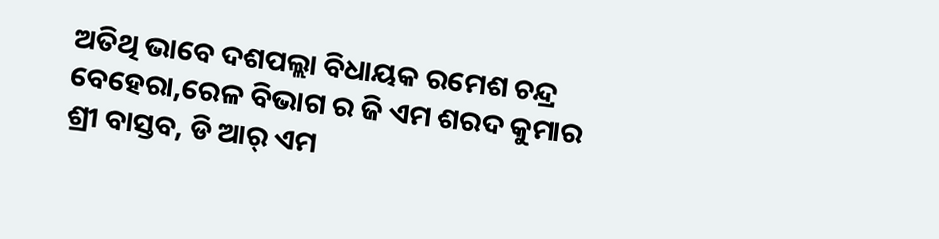ଅତିଥି ଭାବେ ଦଶପଲ୍ଲା ବିଧାୟକ ରମେଶ ଚନ୍ଦ୍ର ବେହେରା,ରେଳ ବିଭାଗ ର ଜି ଏମ ଶରଦ କୁମାର ଶ୍ରୀ ବାସ୍ତବ, ଡି ଆର୍ ଏମ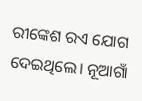ରୀଙ୍କେଶ ରଏ ଯୋଗ ଦେଇଥିଲେ। ନୂଆଗାଁ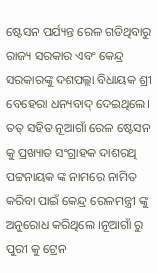ଷ୍ଟେସନ ପର୍ଯ୍ୟନ୍ତ ରେଳ ଗଡିଥିବାରୁ ରାଜ୍ୟ ସରକାର ଏବଂ କେନ୍ଦ୍ର ସରକାରଙ୍କୁ ଦଶପଲ୍ଲା ବିଧାୟକ ଶ୍ରୀ ବେହେରା ଧନ୍ୟବାଦ୍ ଦେଇଥିଲେ। ତତ୍ ସହିତ ନୂଆଗାଁ ରେଳ ଷ୍ଟେସନ କୁ ପ୍ରଖ୍ୟାତ ସଂଗ୍ରାହକ ଦାଶରଥି ପଟ୍ଟନାୟକ ଙ୍କ ନାମରେ ନାମିତ କରିବା ପାଇଁ କେନ୍ଦ୍ର ରେଳମନ୍ତ୍ରୀ ଙ୍କୁ ଅନୁରୋଧ କରିଥିଲେ ।ନୂଆଗାଁ ରୁ ପୁରୀ କୁ ଟ୍ରେନ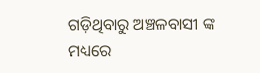ଗଡ଼ିଥିବାରୁ ଅଞ୍ଚଳବାସୀ ଙ୍କ ମଧ୍ୟରେ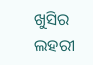ଖୁସିର ଲହରୀ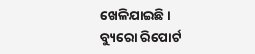ଖେଳିଯାଇଛି।
ବ୍ୟୁରୋ ରିପୋର୍ଟ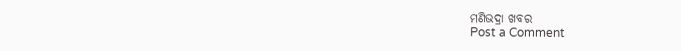ମଣିଭଦ୍ରା ଖବର
Post a Comment